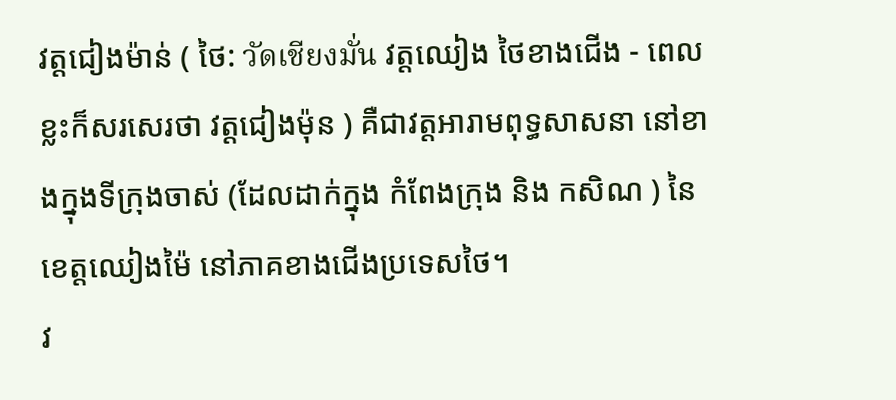វត្តជៀងម៉ាន់ ( ថៃ: วัดเชียงมั่น វត្តឈៀង ថៃខាងជើង - ពេលខ្លះក៏សរសេរថា វត្តជៀងម៉ុន ) គឺជាវត្តអារាមពុទ្ធសាសនា នៅខាងក្នុងទីក្រុងចាស់ (ដែលដាក់ក្នុង កំពែងក្រុង និង កសិណ ) នៃ ខេត្តឈៀងម៉ៃ នៅភាគខាងជើងប្រទេសថៃ។
វ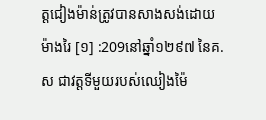ត្តជៀងម៉ាន់ត្រូវបានសាងសង់ដោយម៉ាងរៃ [១] :209នៅឆ្នាំ១២៩៧ នៃគ.ស ជាវត្តទីមួយរបស់ឈៀងម៉ៃ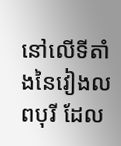នៅលើទីតាំងនៃវៀងលពបុរី ដែល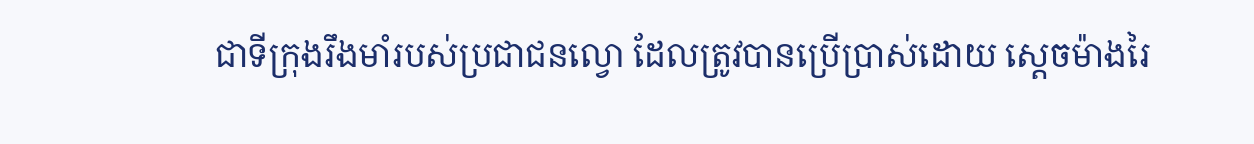ជាទីក្រុងរឹងមាំរបស់ប្រជាជនល្វោ ដែលត្រូវបានប្រើប្រាស់ដោយ ស្តេចម៉ាងរៃ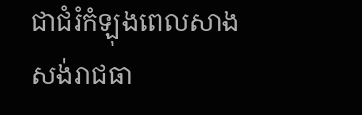ជាជំរំកំឡុងពេលសាងសង់រាជធា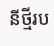នីថ្មីរប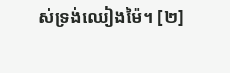ស់ទ្រង់ឈៀងម៉ៃ។ [២]